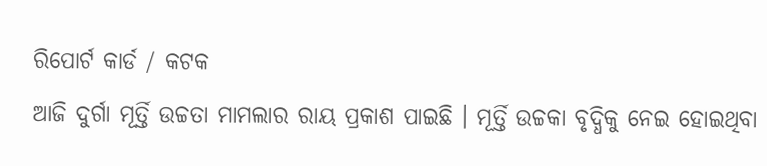ରିପୋର୍ଟ କାର୍ଡ / କଟକ
ଆଜି ଦୁର୍ଗା ମୂର୍ତ୍ତି ଉଚ୍ଚତା ମାମଲାର ରାୟ ପ୍ରକାଶ ପାଇଛି । ମୂର୍ତ୍ତି ଉଚ୍ଚକା ବୃଦ୍ଧିକୁ ନେଇ ହୋଇଥିବା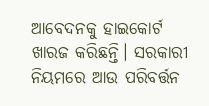ଆବେଦନକୁ ହାଇକୋର୍ଟ ଖାରଜ କରିଛନ୍ତି। ସରକାରୀ ନିୟମରେ ଆଉ ପରିବର୍ତ୍ତନ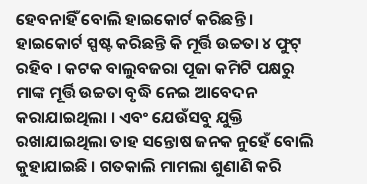ହେବନାହିଁ ବୋଲି ହାଇକୋର୍ଟ କରିଛନ୍ତି । ହାଇକୋର୍ଟ ସ୍ପଷ୍ଟ କରିଛନ୍ତି କି ମୂର୍ତ୍ତି ଉଚ୍ଚତା ୪ ଫୁଟ୍ ରହିବ । କଟକ ବାଲୁବଜରା ପୂଜା କମିଟି ପକ୍ଷରୁ ମାଙ୍କ ମୂର୍ତ୍ତି ଉଚ୍ଚତା ବୃଦ୍ଧି ନେଇ ଆବେଦନ କରାଯାଇଥିଲା । ଏବଂ ଯେଉଁସବୁ ଯୁକ୍ତି ରଖାଯାଇଥିଲା ତାହ ସନ୍ତୋଷ ଜନକ ନୁହେଁ ବୋଲି କୁହାଯାଇଛି । ଗତକାଲି ମାମଲା ଶୁଣାଣି କରି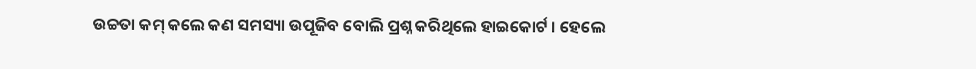ଉଚ୍ଚତା କମ୍ କଲେ କଣ ସମସ୍ୟା ଉପୂଜିବ ବୋଲି ପ୍ରଶ୍ନ କରିଥିଲେ ହାଇକୋର୍ଟ । ହେଲେ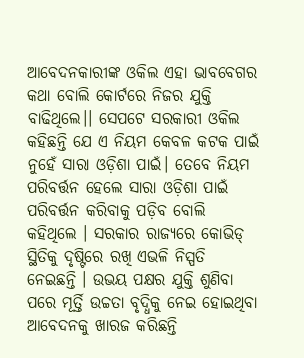ଆବେଦନକାରୀଙ୍କ ଓକିଲ ଏହା ଭାବବେଗର କଥା ବୋଲି କୋର୍ଟରେ ନିଜର ଯୁକ୍ତି ବାଢିଥିଲେ।। ସେପଟେ ସରକାରୀ ଓକିଲ କହିଛନ୍ତି ଯେ ଏ ନିୟମ କେବଳ କଟକ ପାଇଁ ନୁହେଁ ସାରା ଓଡ଼ିଶା ପାଇଁ। ତେବେ ନିୟମ ପରିବର୍ତ୍ତନ ହେଲେ ସାରା ଓଡ଼ିଶା ପାଇଁ ପରିବର୍ତ୍ତନ କରିବାକୁ ପଡ଼ିବ ବୋଲି କହିଥିଲେ । ସରକାର ରାଜ୍ୟରେ କୋଭିଡ୍ ସ୍ଥିତିକୁ ଦୃଷ୍ଟିରେ ରଖି ଏଭଳି ନିସ୍ପତି ନେଇଛନ୍ତି । ଉଭୟ ପକ୍ଷର ଯୁକ୍ତି ଶୁଣିବା ପରେ ମୂର୍ତ୍ତି ଉଚ୍ଚତା ବୃଦ୍ଧିକୁ ନେଇ ହୋଇଥିବା ଆବେଦନକୁ ଖାରଜ କରିଛନ୍ତି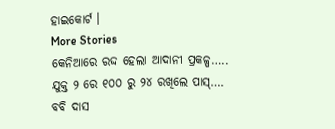ହାଇକୋର୍ଟ ।
More Stories
କେନିଆରେ ରଦ୍ଦ ହେଲା ଆଦାନୀ ପ୍ରକଳ୍ପ…..
ଯୁକ୍ତ ୨ ରେ ୧୦୦ ରୁ ୨୪ ରଖିଲେ ପାସ୍….
ବବି ଦାସ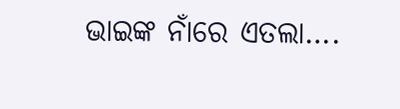ଭାଇଙ୍କ ନାଁରେ ଏତଲା….